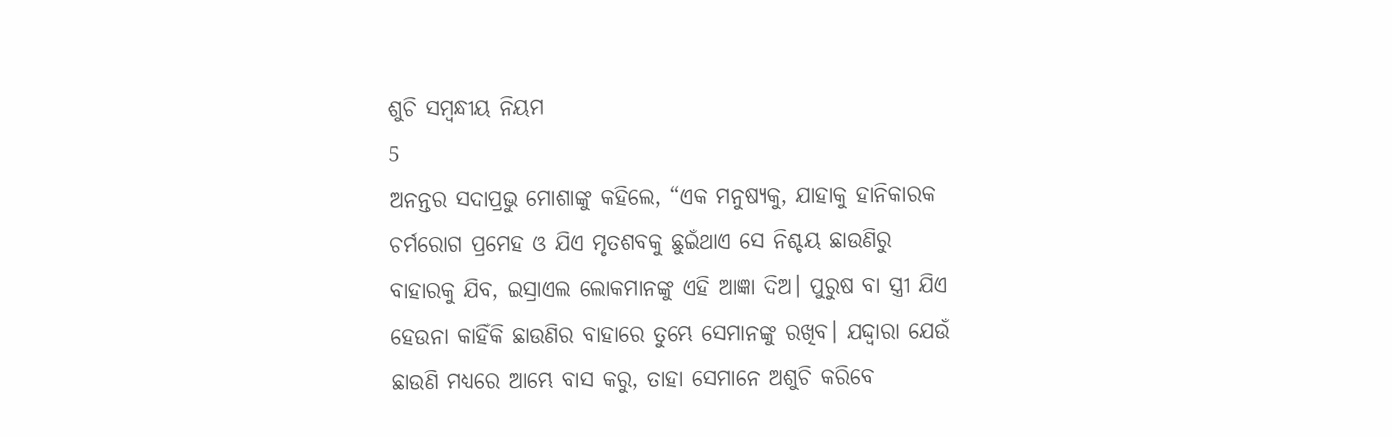ଶୁଚି ସମ୍ବନ୍ଧୀୟ ନିୟମ
5
ଅନନ୍ତର ସଦାପ୍ରଭୁ ମୋଶାଙ୍କୁ କହିଲେ, “ଏକ ମନୁଷ୍ୟକୁ, ଯାହାକୁ ହାନିକାରକ ଚର୍ମରୋଗ ପ୍ରମେହ ଓ ଯିଏ ମୃତଶବକୁ ଛୁଇଁଥାଏ ସେ ନିଶ୍ଚୟ ଛାଉଣିରୁ ବାହାରକୁ ଯିବ, ଇସ୍ରାଏଲ ଲୋକମାନଙ୍କୁ ଏହି ଆଜ୍ଞା ଦିଅ। ପୁରୁଷ ବା ସ୍ତ୍ରୀ ଯିଏ ହେଉନା କାହିଁକି ଛାଉଣିର ବାହାରେ ତୁମ୍ଭେ ସେମାନଙ୍କୁ ରଖିବ। ଯଦ୍ଦ୍ୱାରା ଯେଉଁ ଛାଉଣି ମଧ୍ୟରେ ଆମ୍ଭେ ବାସ କରୁ, ତାହା ସେମାନେ ଅଶୁଚି କରିବେ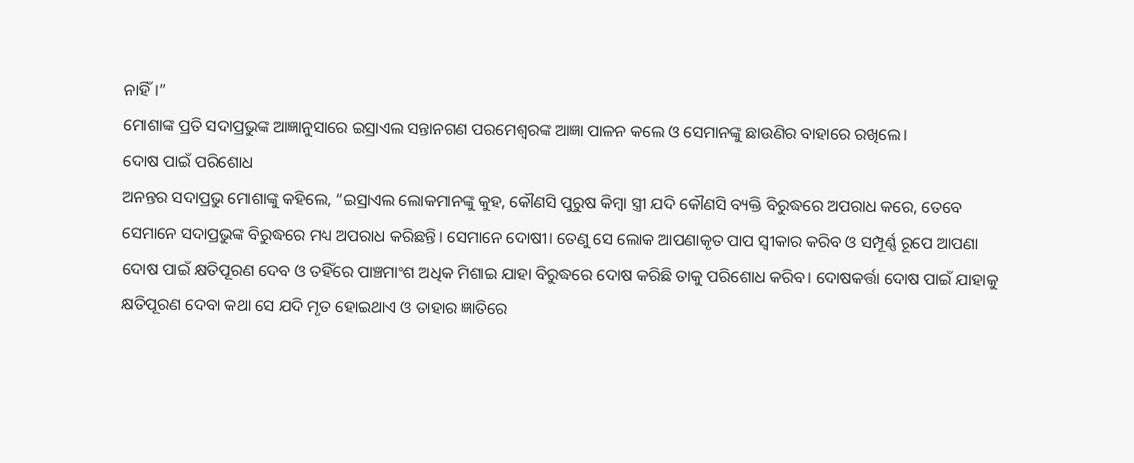ନାହିଁ।”
ମୋଶାଙ୍କ ପ୍ରତି ସଦାପ୍ରଭୁଙ୍କ ଆଜ୍ଞାନୁସାରେ ଇସ୍ରାଏଲ ସନ୍ତାନଗଣ ପରମେଶ୍ୱରଙ୍କ ଆଜ୍ଞା ପାଳନ କଲେ ଓ ସେମାନଙ୍କୁ ଛାଉଣିର ବାହାରେ ରଖିଲେ।
ଦୋଷ ପାଇଁ ପରିଶୋଧ
ଅନନ୍ତର ସଦାପ୍ରଭୁ ମୋଶାଙ୍କୁ କହିଲେ, “ଇସ୍ରାଏଲ ଲୋକମାନଙ୍କୁ କୁହ, କୌଣସି ପୁରୁଷ କିମ୍ବା ସ୍ତ୍ରୀ ଯଦି କୌଣସି ବ୍ୟକ୍ତି ବିରୁଦ୍ଧରେ ଅପରାଧ କରେ, ତେବେ ସେମାନେ ସଦାପ୍ରଭୁଙ୍କ ବିରୁଦ୍ଧରେ ମଧ୍ୟ ଅପରାଧ କରିଛନ୍ତି। ସେମାନେ ଦୋଷୀ। ତେଣୁ ସେ ଲୋକ ଆପଣାକୃତ ପାପ ସ୍ୱୀକାର କରିବ ଓ ସମ୍ପୂର୍ଣ୍ଣ ରୂପେ ଆପଣା ଦୋଷ ପାଇଁ କ୍ଷତିପୂରଣ ଦେବ ଓ ତହିଁରେ ପାଞ୍ଚମାଂଶ ଅଧିକ ମିଶାଇ ଯାହା ବିରୁଦ୍ଧରେ ଦୋଷ କରିଛି ତାକୁ ପରିଶୋଧ କରିବ। ଦୋଷକର୍ତ୍ତା ଦୋଷ ପାଇଁ ଯାହାକୁ କ୍ଷତିପୂରଣ ଦେବା କଥା ସେ ଯଦି ମୃତ ହୋଇଥାଏ ଓ ତାହାର ଜ୍ଞାତିରେ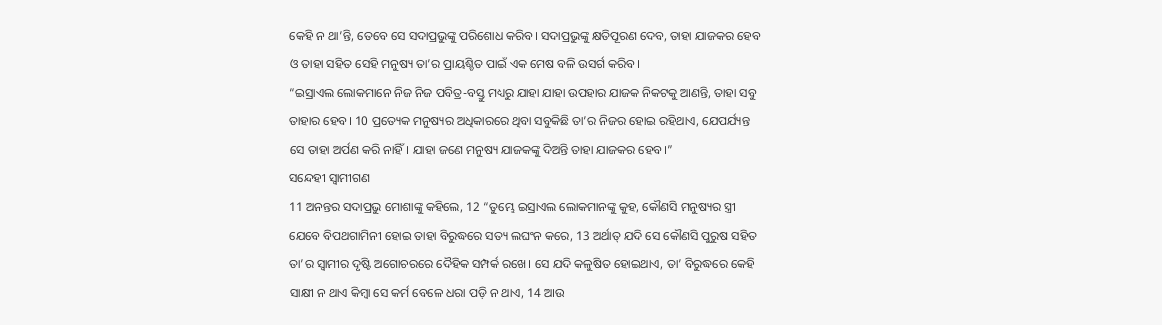କେହି ନ ଥା’ନ୍ତି, ତେବେ ସେ ସଦାପ୍ରଭୁଙ୍କୁ ପରିଶୋଧ କରିବ। ସଦାପ୍ରଭୁଙ୍କୁ କ୍ଷତିପୂରଣ ଦେବ, ତାହା ଯାଜକର ହେବ ଓ ତାହା ସହିତ ସେହି ମନୁଷ୍ୟ ତା’ର ପ୍ରାୟଶ୍ଚିତ ପାଇଁ ଏକ ମେଷ ବଳି ଉସର୍ଗ କରିବ।
“ଇସ୍ରାଏଲ ଲୋକମାନେ ନିଜ ନିଜ ପବିତ୍ର-ବସ୍ତୁ ମଧ୍ୟରୁ ଯାହା ଯାହା ଉପହାର ଯାଜକ ନିକଟକୁ ଆଣନ୍ତି, ତାହା ସବୁ ତାହାର ହେବ। 10 ପ୍ରତ୍ୟେକ ମନୁଷ୍ୟର ଅଧିକାରରେ ଥିବା ସବୁକିଛି ତା’ର ନିଜର ହୋଇ ରହିଥାଏ, ଯେପର୍ଯ୍ୟନ୍ତ ସେ ତାହା ଅର୍ପଣ କରି ନାହିଁ। ଯାହା ଜଣେ ମନୁଷ୍ୟ ଯାଜକଙ୍କୁ ଦିଅନ୍ତି ତାହା ଯାଜକର ହେବ।”
ସନ୍ଦେହୀ ସ୍ୱାମୀଗଣ
11 ଅନନ୍ତର ସଦାପ୍ରଭୁ ମୋଶାଙ୍କୁ କହିଲେ, 12 “ତୁମ୍ଭେ ଇସ୍ରାଏଲ ଲୋକମାନଙ୍କୁ କୁହ, କୌଣସି ମନୁଷ୍ୟର ସ୍ତ୍ରୀ ଯେବେ ବିପଥଗାମିନୀ ହୋଇ ତାହା ବିରୁଦ୍ଧରେ ସତ୍ୟ ଲଘଂନ କରେ, 13 ଅର୍ଥାତ୍ ଯଦି ସେ କୌଣସି ପୁରୁଷ ସହିତ ତା’ର ସ୍ୱାମୀର ଦୃଷ୍ଟି ଅଗୋଚରରେ ଦୈହିକ ସମ୍ପର୍କ ରଖେ। ସେ ଯଦି କଳୁଷିତ ହୋଇଥାଏ, ତା’ ବିରୁଦ୍ଧରେ କେହି ସାକ୍ଷୀ ନ ଥାଏ କିମ୍ବା ସେ କର୍ମ ବେଳେ ଧରା ପଡ଼ି ନ ଥାଏ, 14 ଆଉ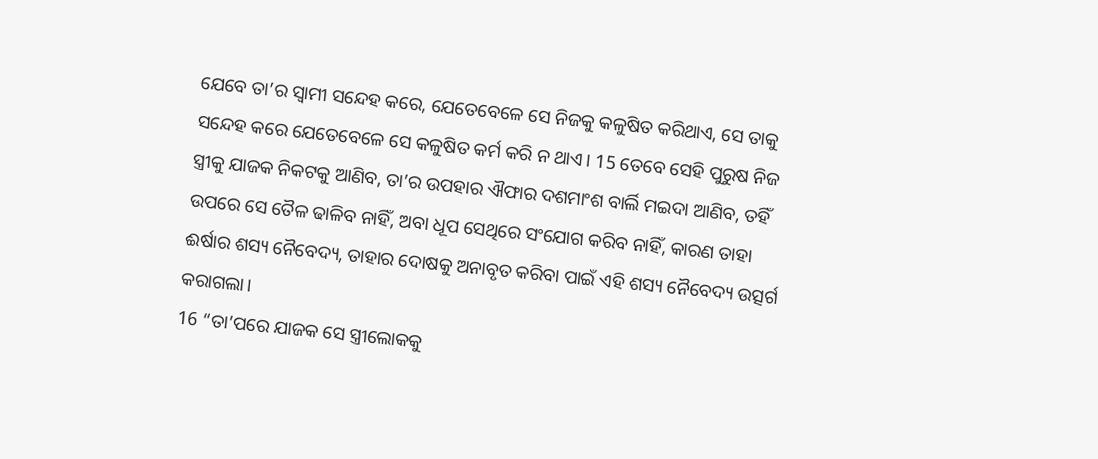ଯେବେ ତା’ର ସ୍ୱାମୀ ସନ୍ଦେହ କରେ, ଯେତେବେଳେ ସେ ନିଜକୁ କଳୁଷିତ କରିଥାଏ, ସେ ତାକୁ ସନ୍ଦେହ କରେ ଯେତେବେଳେ ସେ କଳୁଷିତ କର୍ମ କରି ନ ଥାଏ। 15 ତେବେ ସେହି ପୁରୁଷ ନିଜ ସ୍ତ୍ରୀକୁ ଯାଜକ ନିକଟକୁ ଆଣିବ, ତା’ର ଉପହାର ଐଫାର ଦଶମାଂଶ ବାର୍ଲି ମଇଦା ଆଣିବ, ତହିଁ ଉପରେ ସେ ତୈଳ ଢାଳିବ ନାହିଁ, ଅବା ଧୂପ ସେଥିରେ ସଂଯୋଗ କରିବ ନାହିଁ, କାରଣ ତାହା ଈର୍ଷାର ଶସ୍ୟ ନୈବେଦ୍ୟ, ତାହାର ଦୋଷକୁ ଅନାବୃତ କରିବା ପାଇଁ ଏହି ଶସ୍ୟ ନୈବେଦ୍ୟ ଉତ୍ସର୍ଗ କରାଗଲା।
16 “ତା’ପରେ ଯାଜକ ସେ ସ୍ତ୍ରୀଲୋକକୁ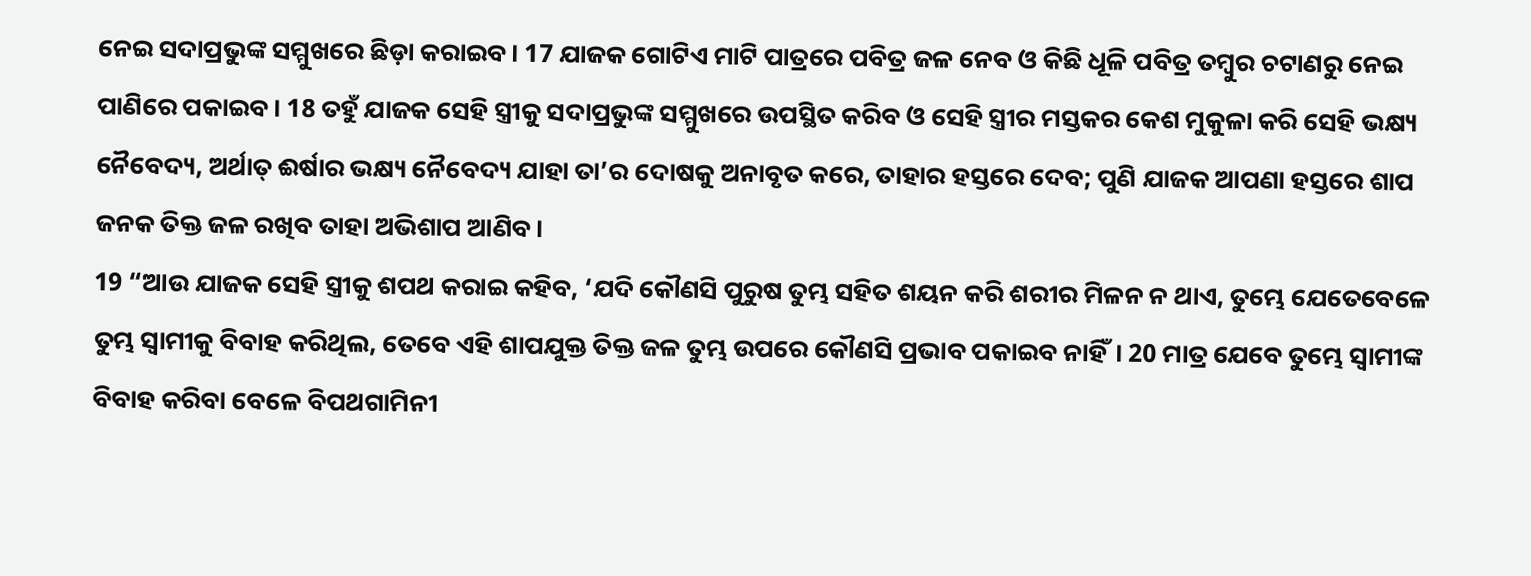ନେଇ ସଦାପ୍ରଭୁଙ୍କ ସମ୍ମୁଖରେ ଛିଡ଼ା କରାଇବ। 17 ଯାଜକ ଗୋଟିଏ ମାଟି ପାତ୍ରରେ ପବିତ୍ର ଜଳ ନେବ ଓ କିଛି ଧୂଳି ପବିତ୍ର ତମ୍ବୁର ଚଟାଣରୁ ନେଇ ପାଣିରେ ପକାଇବ। 18 ତହୁଁ ଯାଜକ ସେହି ସ୍ତ୍ରୀକୁ ସଦାପ୍ରଭୁଙ୍କ ସମ୍ମୁଖରେ ଉପସ୍ଥିତ କରିବ ଓ ସେହି ସ୍ତ୍ରୀର ମସ୍ତକର କେଶ ମୁକୁଳା କରି ସେହି ଭକ୍ଷ୍ୟ ନୈବେଦ୍ୟ, ଅର୍ଥାତ୍ ଈର୍ଷାର ଭକ୍ଷ୍ୟ ନୈବେଦ୍ୟ ଯାହା ତା’ର ଦୋଷକୁ ଅନାବୃତ କରେ, ତାହାର ହସ୍ତରେ ଦେବ; ପୁଣି ଯାଜକ ଆପଣା ହସ୍ତରେ ଶାପ ଜନକ ତିକ୍ତ ଜଳ ରଖିବ ତାହା ଅଭିଶାପ ଆଣିବ।
19 “ଆଉ ଯାଜକ ସେହି ସ୍ତ୍ରୀକୁ ଶପଥ କରାଇ କହିବ, ‘ଯଦି କୌଣସି ପୁରୁଷ ତୁମ୍ଭ ସହିତ ଶୟନ କରି ଶରୀର ମିଳନ ନ ଥାଏ, ତୁମ୍ଭେ ଯେତେବେଳେ ତୁମ୍ଭ ସ୍ୱାମୀକୁ ବିବାହ କରିଥିଲ, ତେବେ ଏହି ଶାପଯୁକ୍ତ ତିକ୍ତ ଜଳ ତୁମ୍ଭ ଉପରେ କୌଣସି ପ୍ରଭାବ ପକାଇବ ନାହିଁ। 20 ମାତ୍ର ଯେବେ ତୁମ୍ଭେ ସ୍ୱାମୀଙ୍କ ବିବାହ କରିବା ବେଳେ ବିପଥଗାମିନୀ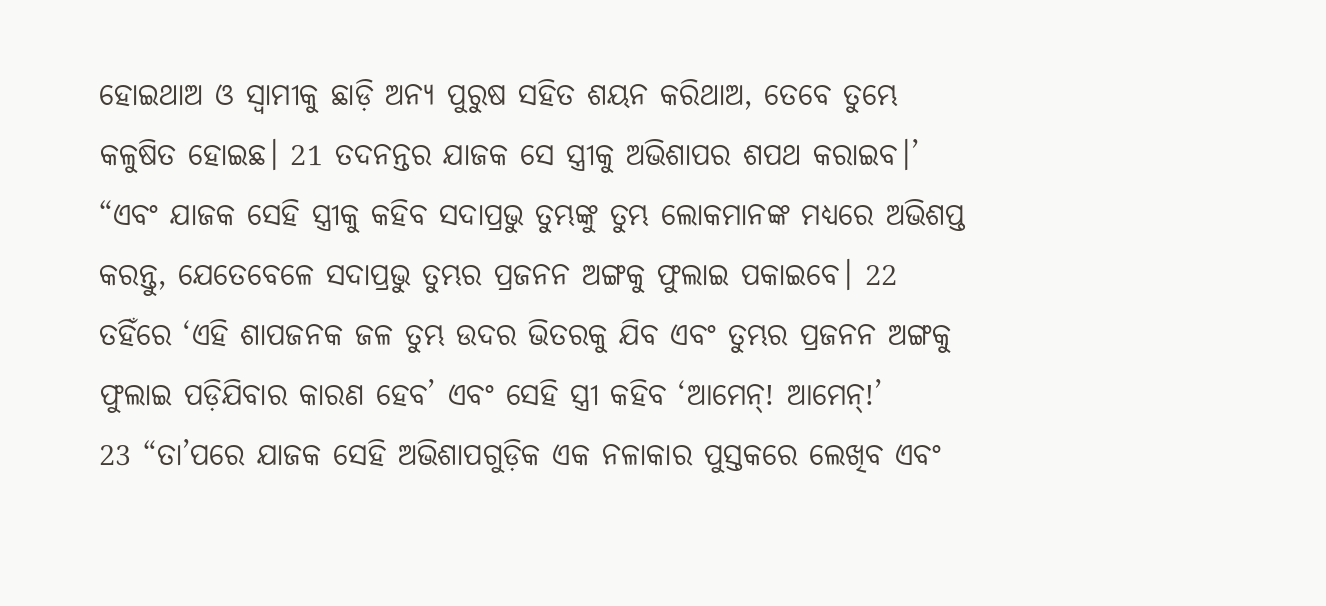ହୋଇଥାଅ ଓ ସ୍ୱାମୀକୁ ଛାଡ଼ି ଅନ୍ୟ ପୁରୁଷ ସହିତ ଶୟନ କରିଥାଅ, ତେବେ ତୁମ୍ଭେ କଳୁଷିତ ହୋଇଛ। 21 ତଦନନ୍ତର ଯାଜକ ସେ ସ୍ତ୍ରୀକୁ ଅଭିଶାପର ଶପଥ କରାଇବ।’
“ଏବଂ ଯାଜକ ସେହି ସ୍ତ୍ରୀକୁ କହିବ ସଦାପ୍ରଭୁ ତୁମ୍ଭଙ୍କୁ ତୁମ୍ଭ ଲୋକମାନଙ୍କ ମଧ୍ୟରେ ଅଭିଶପ୍ତ କରନ୍ତୁ, ଯେତେବେଳେ ସଦାପ୍ରଭୁ ତୁମ୍ଭର ପ୍ରଜନନ ଅଙ୍ଗକୁ ଫୁଲାଇ ପକାଇବେ। 22 ତହିଁରେ ‘ଏହି ଶାପଜନକ ଜଳ ତୁମ୍ଭ ଉଦର ଭିତରକୁ ଯିବ ଏବଂ ତୁମ୍ଭର ପ୍ରଜନନ ଅଙ୍ଗକୁ ଫୁଲାଇ ପଡ଼ିଯିବାର କାରଣ ହେବ’ ଏବଂ ସେହି ସ୍ତ୍ରୀ କହିବ ‘ଆମେନ୍! ଆମେନ୍!’
23 “ତା’ପରେ ଯାଜକ ସେହି ଅଭିଶାପଗୁଡ଼ିକ ଏକ ନଳାକାର ପୁସ୍ତକରେ ଲେଖିବ ଏବଂ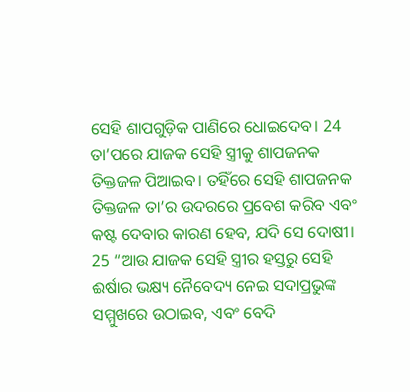ସେହି ଶାପଗୁଡ଼ିକ ପାଣିରେ ଧୋଇଦେବ। 24 ତା’ପରେ ଯାଜକ ସେହି ସ୍ତ୍ରୀକୁ ଶାପଜନକ ତିକ୍ତଜଳ ପିଆଇବ। ତହିଁରେ ସେହି ଶାପଜନକ ତିକ୍ତଜଳ ତା’ର ଉଦରରେ ପ୍ରବେଶ କରିବ ଏବଂ କଷ୍ଟ ଦେବାର କାରଣ ହେବ, ଯଦି ସେ ଦୋଷୀ।
25 “ଆଉ ଯାଜକ ସେହି ସ୍ତ୍ରୀର ହସ୍ତରୁ ସେହି ଈର୍ଷାର ଭକ୍ଷ୍ୟ ନୈବେଦ୍ୟ ନେଇ ସଦାପ୍ରଭୁଙ୍କ ସମ୍ମୁଖରେ ଉଠାଇବ, ଏବଂ ବେଦି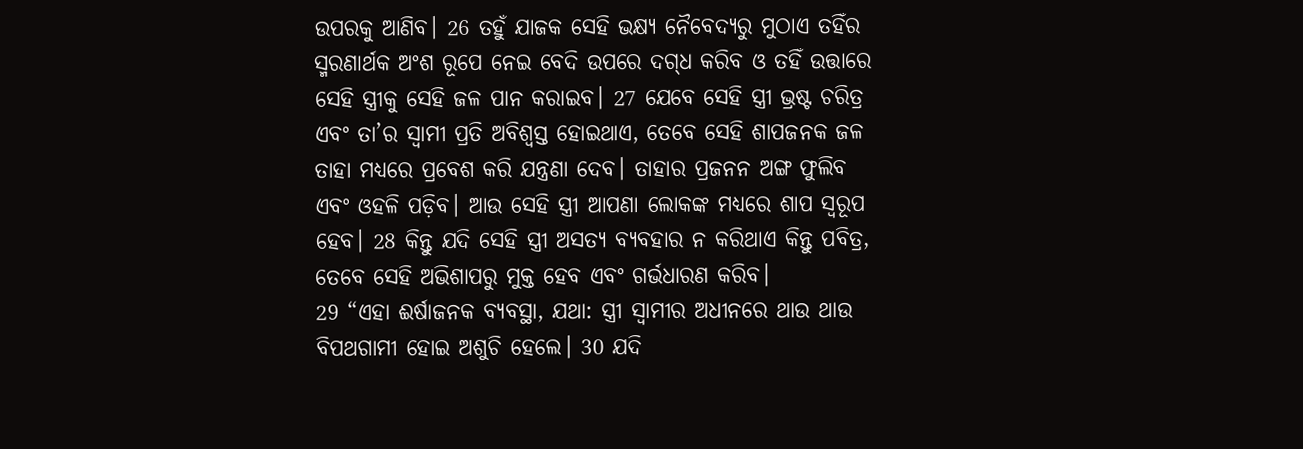ଉପରକୁ ଆଣିବ। 26 ତହୁଁ ଯାଜକ ସେହି ଭକ୍ଷ୍ୟ ନୈବେଦ୍ୟରୁ ମୁଠାଏ ତହିଁର ସ୍ମରଣାର୍ଥକ ଅଂଶ ରୂପେ ନେଇ ବେଦି ଉପରେ ଦ‌ଗ୍‌ଧ କରିବ ଓ ତହିଁ ଉତ୍ତାରେ ସେହି ସ୍ତ୍ରୀକୁ ସେହି ଜଳ ପାନ କରାଇବ। 27 ଯେବେ ସେହି ସ୍ତ୍ରୀ ଭ୍ରଷ୍ଟ ଚରିତ୍ର ଏବଂ ତା’ର ସ୍ୱାମୀ ପ୍ରତି ଅବିଶ୍ୱସ୍ତ ହୋଇଥାଏ, ତେବେ ସେହି ଶାପଜନକ ଜଳ ତାହା ମଧ୍ୟରେ ପ୍ରବେଶ କରି ଯନ୍ତ୍ରଣା ଦେବ। ତାହାର ପ୍ରଜନନ ଅଙ୍ଗ ଫୁଲିବ ଏବଂ ଓହଳି ପଡ଼ିବ। ଆଉ ସେହି ସ୍ତ୍ରୀ ଆପଣା ଲୋକଙ୍କ ମଧ୍ୟରେ ଶାପ ସ୍ୱରୂପ ହେବ। 28 କିନ୍ତୁ ଯଦି ସେହି ସ୍ତ୍ରୀ ଅସତ୍ୟ ବ୍ୟବହାର ନ କରିଥାଏ କିନ୍ତୁ ପବିତ୍ର, ତେବେ ସେହି ଅଭିଶାପରୁ ମୁକ୍ତ ହେବ ଏବଂ ଗର୍ଭଧାରଣ କରିବ।
29 “ଏହା ଈର୍ଷାଜନକ ବ୍ୟବସ୍ଥା, ଯଥା: ସ୍ତ୍ରୀ ସ୍ୱାମୀର ଅଧୀନରେ ଥାଉ ଥାଉ ବିପଥଗାମୀ ହୋଇ ଅଶୁଚି ହେଲେ। 30 ଯଦି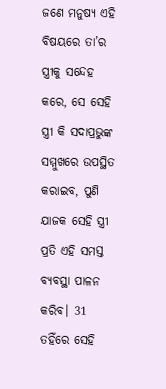ଜଣେ ମନୁଷ୍ୟ ଏହି ବିଷୟରେ ତା’ର ସ୍ତ୍ରୀକୁ ସନ୍ଦେହ କରେ, ସେ ସେହି ସ୍ତ୍ରୀ କି ସଦାପ୍ରଭୁଙ୍କ ସମ୍ମୁଖରେ ଉପସ୍ଥିତ କରାଇବ, ପୁଣି ଯାଜକ ସେହି ସ୍ତ୍ରୀ ପ୍ରତି ଏହି ସମସ୍ତ ବ୍ୟବସ୍ଥା ପାଳନ କରିବ। 31 ତହିଁରେ ସେହି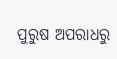ପୁରୁଷ ଅପରାଧରୁ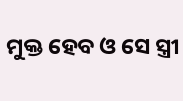ମୁକ୍ତ ହେବ ଓ ସେ ସ୍ତ୍ରୀ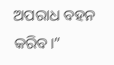ଅପରାଧ ବହନ କରିବ।”